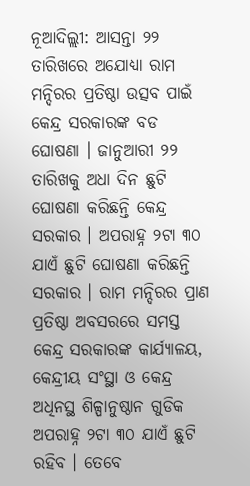ନୂଆଦିଲ୍ଲୀ: ଆସନ୍ତା ୨୨ ତାରିଖରେ ଅଯୋଧ୍ୟା ରାମ ମନ୍ଦିରର ପ୍ରତିଷ୍ଠା ଉତ୍ସବ ପାଇଁ କେନ୍ଦ୍ର ସରକାରଙ୍କ ବଡ ଘୋଷଣା । ଜାନୁଆରୀ ୨୨ ତାରିଖକୁ ଅଧା ଦିନ ଛୁଟି ଘୋଷଣା କରିଛନ୍ତି କେନ୍ଦ୍ର ସରକାର । ଅପରାହ୍ନ ୨ଟା ୩୦ ଯାଏଁ ଛୁଟି ଘୋଷଣା କରିଛନ୍ତି ସରକାର । ରାମ ମନ୍ଦିରର ପ୍ରାଣ ପ୍ରତିଷ୍ଠା ଅବସରରେ ସମସ୍ତ କେନ୍ଦ୍ର ସରକାରଙ୍କ କାର୍ଯ୍ୟାଳୟ, କେନ୍ଦ୍ରୀୟ ସଂସ୍ଥା ଓ କେନ୍ଦ୍ର ଅଧିନସ୍ଥ ଶିଳ୍ପାନୁଷ୍ଠାନ ଗୁଡିକ ଅପରାହ୍ନ ୨ଟା ୩୦ ଯାଏଁ ଛୁଟି ରହିବ । ତେବେ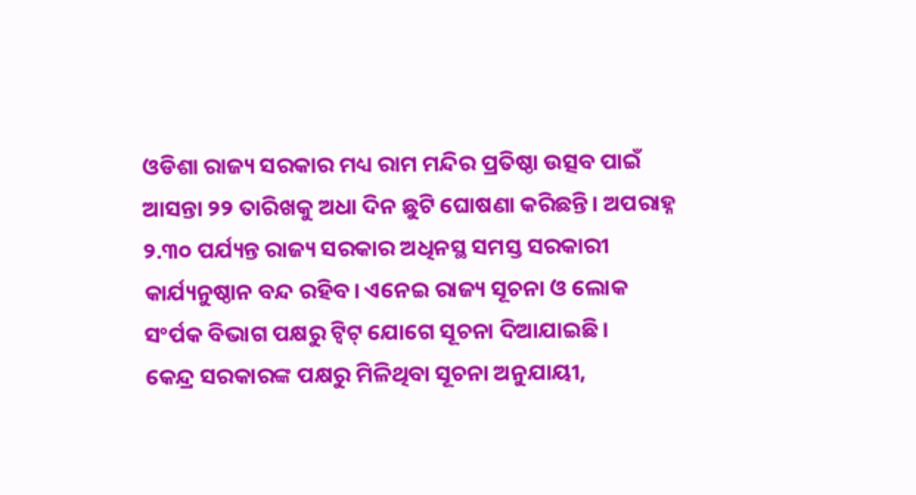ଓଡିଶା ରାଜ୍ୟ ସରକାର ମଧ୍ୟ ରାମ ମନ୍ଦିର ପ୍ରତିଷ୍ଠା ଉତ୍ସବ ପାଇଁ ଆସନ୍ତା ୨୨ ତାରିଖକୁ ଅଧା ଦିନ ଛୁଟି ଘୋଷଣା କରିଛନ୍ତି। ଅପରାହ୍ନ ୨.୩୦ ପର୍ଯ୍ୟନ୍ତ ରାଜ୍ୟ ସରକାର ଅଧିନସ୍ଥ ସମସ୍ତ ସରକାରୀ କାର୍ଯ୍ୟନୁଷ୍ଠାନ ବନ୍ଦ ରହିବ। ଏନେଇ ରାଜ୍ୟ ସୂଚନା ଓ ଲୋକ ସଂର୍ପକ ବିଭାଗ ପକ୍ଷରୁ ଟ୍ବିଟ୍ ଯୋଗେ ସୂଚନା ଦିଆଯାଇଛି।
କେନ୍ଦ୍ର ସରକାରଙ୍କ ପକ୍ଷରୁ ମିଳିଥିବା ସୂଚନା ଅନୁଯାୟୀ,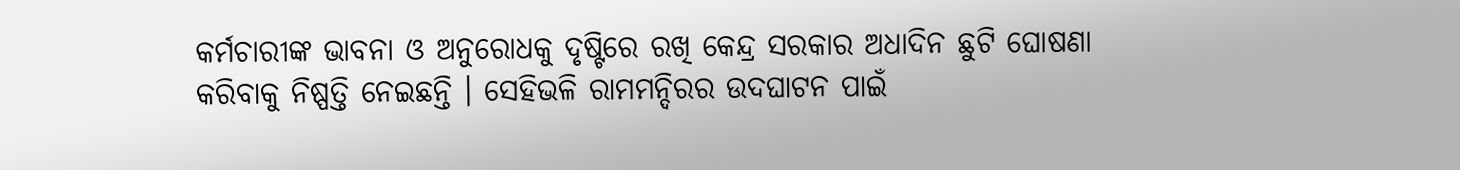କର୍ମଚାରୀଙ୍କ ଭାବନା ଓ ଅନୁରୋଧକୁ ଦୃଷ୍ଟିରେ ରଖି କେନ୍ଦ୍ର ସରକାର ଅଧାଦିନ ଛୁଟି ଘୋଷଣା କରିବାକୁ ନିଷ୍ପତ୍ତି ନେଇଛନ୍ତି । ସେହିଭଳି ରାମମନ୍ଦିରର ଉଦଘାଟନ ପାଇଁ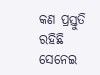କଣ ପ୍ରସ୍ତୁତି ରହିଛି ସେନେଇ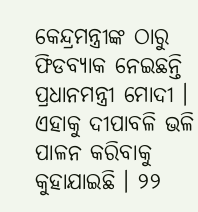କେନ୍ଦ୍ରମନ୍ତ୍ରୀଙ୍କ ଠାରୁ ଫିଡବ୍ୟାକ ନେଇଛନ୍ତି ପ୍ରଧାନମନ୍ତ୍ରୀ ମୋଦୀ । ଏହାକୁ ଦୀପାବଳି ଭଳି ପାଳନ କରିବାକୁ କୁହାଯାଇଛି । ୨୨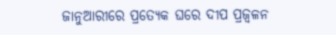ଜାନୁଆରୀରେ ପ୍ରତ୍ୟେକ ଘରେ ଦୀପ ପ୍ରଜ୍ୱଳନ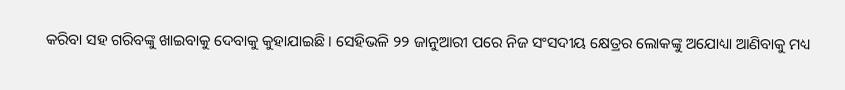କରିବା ସହ ଗରିବଙ୍କୁ ଖାଇବାକୁ ଦେବାକୁ କୁହାଯାଇଛି । ସେହିଭଳି ୨୨ ଜାନୁଆରୀ ପରେ ନିଜ ସଂସଦୀୟ କ୍ଷେତ୍ରର ଲୋକଙ୍କୁ ଅଯୋଧ୍ୟା ଆଣିବାକୁ ମଧ୍ୟ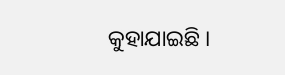କୁହାଯାଇଛି ।